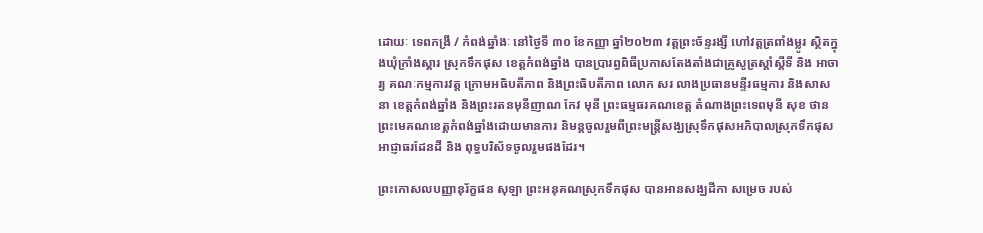ដោយៈ ទេពកង្រី / កំពង់ឆ្នាំងៈ នៅថ្ងៃទី ៣០ ខែកញ្ញា ឆ្នាំ២០២៣ វត្តព្រះច័ន្ទរង្សី ហៅវត្តត្រពាំងម្លូរ ស្ថិតក្នុងឃុំក្រាំងស្គារ ស្រុកទឹកផុស ខេត្តកំពង់ឆ្នាំង បានប្រារព្ធពិធីប្រកាសតែងតាំងជាគ្រូសូត្រស្តាំស្តីទី និង អាចារ្យ គណៈកម្មការវត្ត ក្រោមអធិបតីភាព និងព្រះធិបតីភាព លោក សរ លាងប្រធានមន្ទីរធម្មការ និងសាសនា ខេត្តកំពង់ឆ្នាំង និងព្រះរតនមុនីញាណ កែវ មុនី ព្រះធម្មធរគណខេត្ត តំណាងព្រះទេពមុនី សុខ ថាន ព្រះមេគណខេត្តកំពង់ឆ្នាំងដោយមានការ និមន្តចូលរួមពីព្រះមន្រ្តីសង្ឃស្រុទឹកផុសអភិបាលស្រុកទឹកផុស អាជ្ញាធរដែនដី និង ពុទ្ធបរិស័ទចូលរួមផងដែរ។

ព្រះកោសលបញ្ញានុរ័ក្ខផន សុឡា ព្រះអនុគណស្រុកទឹកផុស បានអានសង្ឃដីកា សម្រេច របស់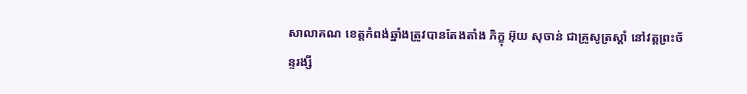សាលាគណ ខេត្តកំពង់ឆ្នាំងត្រូវបានតែងតាំង ភិក្ខុ អ៊ុយ សុចាន់ ជាគ្រូសូត្រស្តាំ នៅវត្តព្រះច័ន្ទរង្សី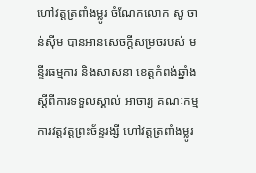ហៅវត្តត្រពាំងម្លូរ ចំណែកលោក សូ ចាន់ស៊ីម បានអានសេចក្តីសម្រចរបស់ មន្ទីរធម្មការ និងសាសនា ខេត្តកំពង់ឆ្នាំង ស្តីពីការទទួលស្គាល់ អាចារ្យ គណៈកម្មការវត្តវត្តព្រះច័ន្ទរង្សី ហៅវត្តត្រពាំងម្លូរ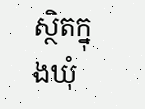ស្ថិតក្នុងឃុំ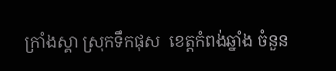ក្រាំងស្គា ស្រុកទឹកផុស  ខេត្តកំពង់ឆ្នាំង ចំនួន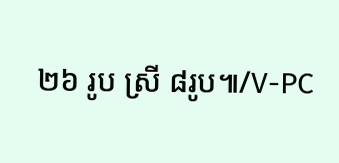២៦ រូប ស្រី ៨រូប៕/V-PC